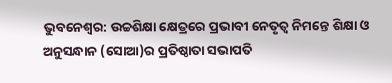ଭୁବନେଶ୍ୱର: ଉଚ୍ଚଶିକ୍ଷା କ୍ଷେତ୍ରରେ ପ୍ରଭାବୀ ନେତୃତ୍ୱ ନିମନ୍ତେ ଶିକ୍ଷା ଓ ଅନୁସନ୍ଧାନ (ସୋଆ)ର ପ୍ରତିଷ୍ଠାତା ସଭାପତି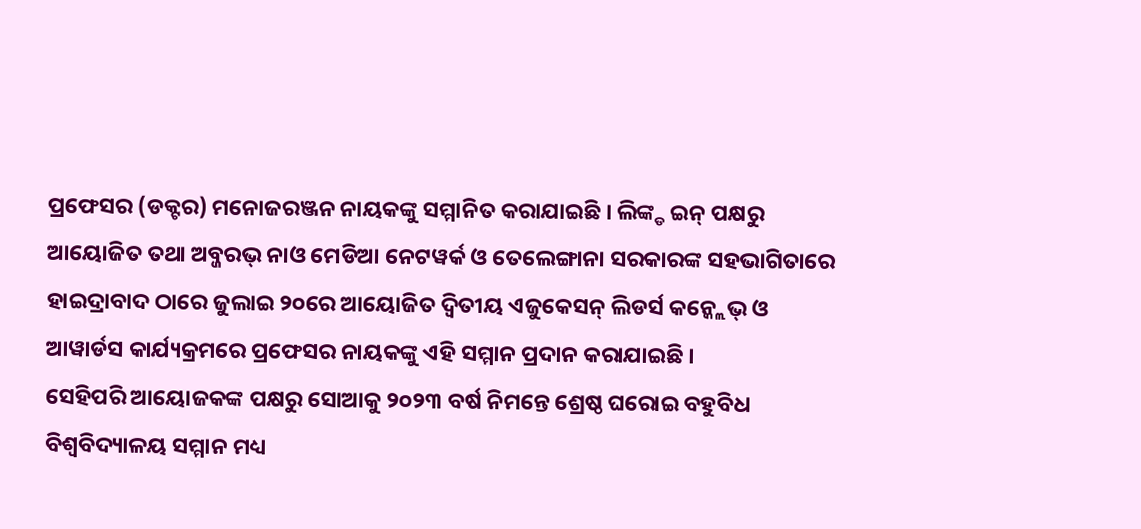ପ୍ରଫେସର (ଡକ୍ଟର) ମନୋଜରଞ୍ଜନ ନାୟକଙ୍କୁ ସମ୍ମାନିତ କରାଯାଇଛି । ଲିଙ୍କ୍ଡ ଇନ୍ ପକ୍ଷରୁ ଆୟୋଜିତ ତଥା ଅବ୍ଜରଭ୍ ନାଓ ମେଡିଆ ନେଟୱର୍କ ଓ ତେଲେଙ୍ଗାନା ସରକାରଙ୍କ ସହଭାଗିତାରେ ହାଇଦ୍ରାବାଦ ଠାରେ ଜୁଲାଇ ୨୦ରେ ଆୟୋଜିତ ଦ୍ୱିତୀୟ ଏଜୁକେସନ୍ ଲିଡର୍ସ କନ୍କ୍ଲେଭ୍ ଓ ଆୱାର୍ଡସ କାର୍ଯ୍ୟକ୍ରମରେ ପ୍ରଫେସର ନାୟକଙ୍କୁ ଏହି ସମ୍ମାନ ପ୍ରଦାନ କରାଯାଇଛି ।
ସେହିପରି ଆୟୋଜକଙ୍କ ପକ୍ଷରୁ ସୋଆକୁ ୨୦୨୩ ବର୍ଷ ନିମନ୍ତେ ଶ୍ରେଷ୍ଠ ଘରୋଇ ବହୁବିଧ ବିଶ୍ୱବିଦ୍ୟାଳୟ ସମ୍ମାନ ମଧ୍ୟ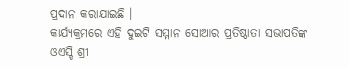ପ୍ରଦାନ କରାଯାଇଛି ।
କାର୍ଯ୍ୟକ୍ରମରେ ଏହି ଦୁଇଟି ସମ୍ମାନ ସୋଆର ପ୍ରତିଷ୍ଠାତା ସଭାପତିଙ୍କ ଓଏସ୍ଡି ଶ୍ରୀ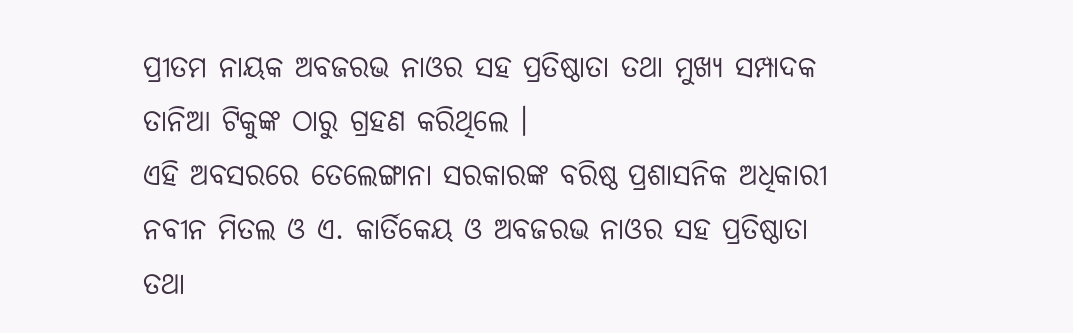ପ୍ରୀତମ ନାୟକ ଅବଜରଭ ନାଓର ସହ ପ୍ରତିଷ୍ଠାତା ତଥା ମୁଖ୍ୟ ସମ୍ପାଦକ ତାନିଆ ଟିକୁଙ୍କ ଠାରୁ ଗ୍ରହଣ କରିଥିଲେ ।
ଏହି ଅବସରରେ ତେଲେଙ୍ଗାନା ସରକାରଙ୍କ ବରିଷ୍ଠ ପ୍ରଶାସନିକ ଅଧିକାରୀ ନବୀନ ମିତଲ ଓ ଏ. କାର୍ତିକେୟ ଓ ଅବଜରଭ ନାଓର ସହ ପ୍ରତିଷ୍ଠାତା ତଥା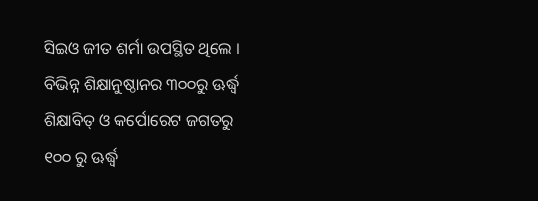ସିଇଓ ଜୀତ ଶର୍ମା ଉପସ୍ଥିତ ଥିଲେ । ବିଭିନ୍ନ ଶିକ୍ଷାନୁଷ୍ଠାନର ୩୦୦ରୁ ଊର୍ଦ୍ଧ୍ୱ ଶିକ୍ଷାବିତ୍ ଓ କର୍ପୋରେଟ ଜଗତରୁ ୧୦୦ ରୁ ଊର୍ଦ୍ଧ୍ୱ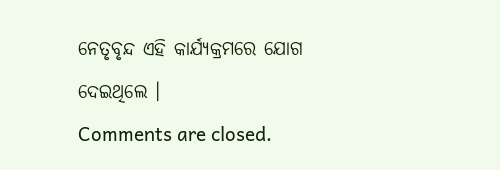ନେତୃବୃନ୍ଦ ଏହି କାର୍ଯ୍ୟକ୍ରମରେ ଯୋଗ ଦେଇଥିଲେ ।
Comments are closed.